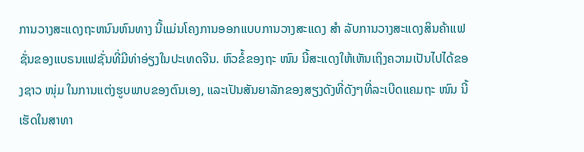ການວາງສະແດງຖະຫນົນຫົນທາງ ນີ້ແມ່ນໂຄງການອອກແບບການວາງສະແດງ ສຳ ລັບການວາງສະແດງສິນຄ້າແຟຊັ່ນຂອງແບຣນແຟຊັ່ນທີ່ມີທ່າອ່ຽງໃນປະເທດຈີນ. ຫົວຂໍ້ຂອງຖະ ໜົນ ນີ້ສະແດງໃຫ້ເຫັນເຖິງຄວາມເປັນໄປໄດ້ຂອງຊາວ ໜຸ່ມ ໃນການແຕ່ງຮູບພາບຂອງຕົນເອງ, ແລະເປັນສັນຍາລັກຂອງສຽງດັງທີ່ດັງໆທີ່ລະເບີດແຄມຖະ ໜົນ ນີ້ເຮັດໃນສາທາ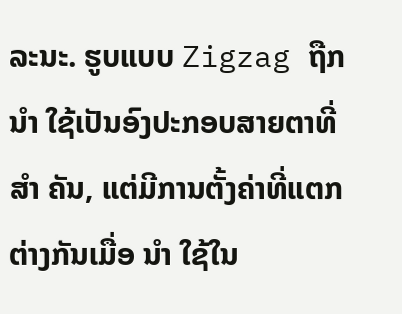ລະນະ. ຮູບແບບ Zigzag ຖືກ ນຳ ໃຊ້ເປັນອົງປະກອບສາຍຕາທີ່ ສຳ ຄັນ, ແຕ່ມີການຕັ້ງຄ່າທີ່ແຕກຕ່າງກັນເມື່ອ ນຳ ໃຊ້ໃນ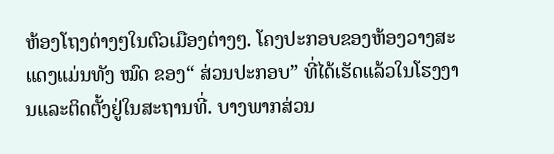ຫ້ອງໂຖງຕ່າງໆໃນຕົວເມືອງຕ່າງໆ. ໂຄງປະກອບຂອງຫ້ອງວາງສະແດງແມ່ນທັງ ໝົດ ຂອງ“ ສ່ວນປະກອບ” ທີ່ໄດ້ເຮັດແລ້ວໃນໂຮງງານແລະຕິດຕັ້ງຢູ່ໃນສະຖານທີ່. ບາງພາກສ່ວນ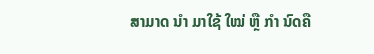ສາມາດ ນຳ ມາໃຊ້ ໃໝ່ ຫຼື ກຳ ນົດຄື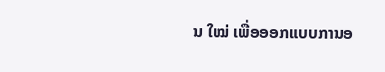ນ ໃໝ່ ເພື່ອອອກແບບການອ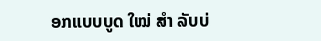ອກແບບບູດ ໃໝ່ ສຳ ລັບບ່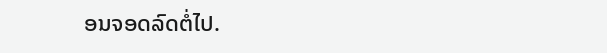ອນຈອດລົດຕໍ່ໄປ.